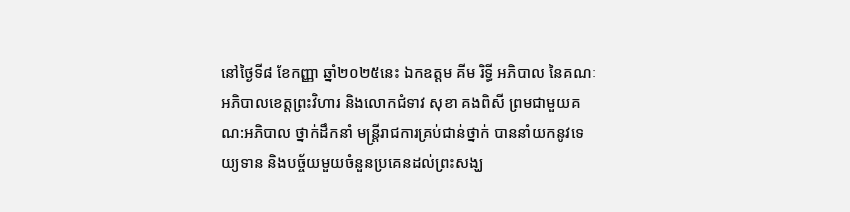នៅថ្ងៃទី៨ ខែកញ្ញា ឆ្នាំ២០២៥នេះ ឯកឧត្តម គីម រិទ្ធី អភិបាល នៃគណៈអភិបាលខេត្តព្រះវិហារ និងលោកជំទាវ សុខា គងពិសី ព្រមជាមួយគណ:អភិបាល ថ្នាក់ដឹកនាំ មន្ដ្រីរាជការគ្រប់ជាន់ថ្នាក់ បាននាំយកនូវទេយ្យទាន និងបច្ច័យមួយចំនួនប្រគេនដល់ព្រះសង្ឃ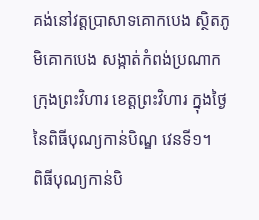គង់នៅវត្តប្រាសាទគោកបេង ស្ថិតភូមិគោកបេង សង្កាត់កំពង់ប្រណាក ក្រុងព្រះវិហារ ខេត្តព្រះវិហារ ក្នុងថ្ងៃនៃពិធីបុណ្យកាន់បិណ្ឌ វេនទី១។
ពិធីបុណ្យកាន់បិ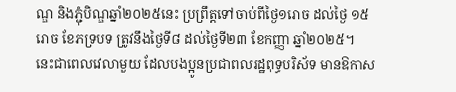ណ្ឌ និងភ្ជុំបិណ្ឌឆ្នាំ២០២៥នេះ ប្រព្រឹត្តទៅចាប់ពីថ្ងៃ១រោច ដល់ថ្ងៃ ១៥រោច ខែភទ្របទ ត្រូវនឹងថ្ងៃទី៨ ដល់ថ្ងៃទី២៣ ខែកញ្ញា ឆ្នាំ២០២៥។
នេះជាពេលវេលាមួយ ដែលបងប្អូនប្រជាពលរដ្ឋពុទ្ធបរិស័ទ មានឱកាស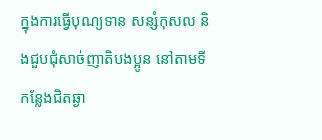ក្នុងការធ្វើបុណ្យទាន សន្សំកុសល និងជួបជុំសាច់ញាតិបងប្អូន នៅតាមទីកន្លែងជិតឆ្ងា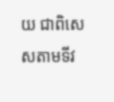យ ជាពិសេសតាមទីវ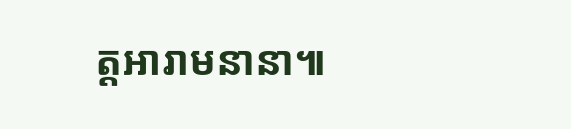ត្តអារាមនានា៕